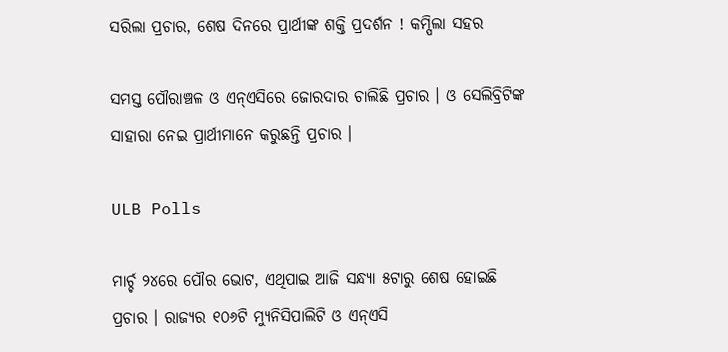ସରିଲା ପ୍ରଚାର, ଶେଷ ଦିନରେ ପ୍ରାର୍ଥୀଙ୍କ ଶକ୍ତି ପ୍ରଦର୍ଶନ ! କମ୍ପିଲା ସହର

ସମସ୍ତ ପୌରାଞ୍ଚଳ ଓ ଏନ୍ଏସିରେ ଜୋରଦାର ଚାଲିଛି ପ୍ରଚାର । ଓ ସେଲିବ୍ରିଟିଙ୍କ ସାହାରା ନେଇ ପ୍ରାର୍ଥୀମାନେ କରୁଛନ୍ତି ପ୍ରଚାର ।

ULB Polls

ମାର୍ଚ୍ଚ ୨୪ରେ ପୌର ଭୋଟ, ଏଥିପାଇ ଆଜି ସନ୍ଧ୍ୟା ୫ଟାରୁ ଶେଷ ହୋଇଛି ପ୍ରଚାର । ରାଜ୍ୟର ୧୦୬ଟି ମ୍ୟୁନିସିପାଲିଟି ଓ ଏନ୍ଏସି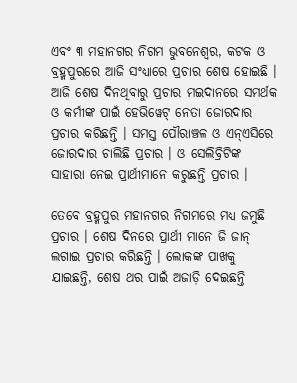ଏବଂ ୩ ମହାନଗର ନିଗମ ଭୁବନେଶ୍ୱର, କଟକ ଓ ବ୍ରହ୍ମପୁରରେ ଆଜି ସଂଧ୍ୟାରେ ପ୍ରଚାର ଶେଷ ହୋଇଛି । ଆଜି ଶେଷ ଦିନଥିବାରୁ ପ୍ରଚାର ମଇଦାନରେ ସମର୍ଥକ ଓ କର୍ମୀଙ୍କ ପାଇଁ ହେଭିୱେଟ୍ ନେତା ଜୋରଦାର ପ୍ରଚାର କରିଛନ୍ତି । ସମସ୍ତ ପୌରାଞ୍ଚଳ ଓ ଏନ୍ଏସିରେ ଜୋରଦାର ଚାଲିଛି ପ୍ରଚାର । ଓ ସେଲିବ୍ରିଟିଙ୍କ ସାହାରା ନେଇ ପ୍ରାର୍ଥୀମାନେ କରୁଛନ୍ତି ପ୍ରଚାର ।

ତେବେ ବ୍ରହ୍ମପୁର ମହାନଗର ନିଗମରେ ମଧ୍ୟ ଜମୁଛି ପ୍ରଚାର । ଶେଷ ଦିନରେ ପ୍ରାର୍ଥୀ ମାନେ ଜି ଜାନ୍ ଲଗାଇ ପ୍ରଚାର କରିଛନ୍ତି । ଲୋକଙ୍କ ପାଖକୁ ଯାଇଛନ୍ତି, ଶେଷ ଥର ପାଇଁ ଅଜାଡ଼ି ଦେଇଛନ୍ତି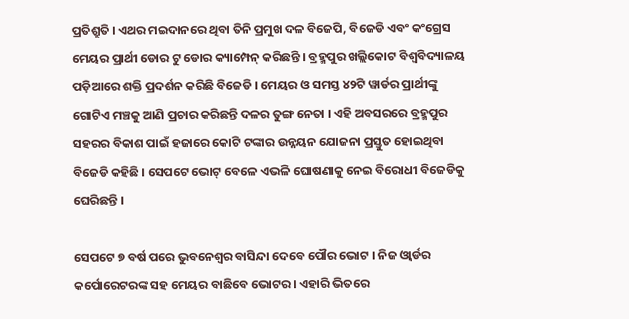ପ୍ରତିଶ୍ରୁତି । ଏଥର ମଇଦାନରେ ଥିବା ତିନି ପ୍ରମୁଖ ଦଳ ବିଜେପି, ବିଜେଡି ଏବଂ କଂଗ୍ରେସ ମେୟର ପ୍ରାର୍ଥୀ ଡୋର ଟୁ ଡୋର କ୍ୟାମ୍ପେନ୍ କରିଛନ୍ତି । ବ୍ରହ୍ମପୁର ଖଲ୍ଲିକୋଟ ବିଶ୍ୱବିଦ୍ୟାଳୟ ପଡ଼ିଆରେ ଶକ୍ତି ପ୍ରଦର୍ଶନ କରିଛି ବିଜେଡି । ମେୟର ଓ ସମସ୍ତ ୪୨ଟି ୱାର୍ଡର ପ୍ରାର୍ଥୀଙ୍କୁ ଗୋଟିଏ ମଞ୍ଚକୁ ଆଣି ପ୍ରଚାର କରିଛନ୍ତି ଦଳର ତୁଙ୍ଗ ନେତା । ଏହି ଅବସରରେ ବ୍ରହ୍ମପୁର ସହରର ବିକାଶ ପାଇଁ ହଜାରେ କୋଟି ଟଙ୍କାର ଉନ୍ନୟନ ଯୋଜନା ପ୍ରସ୍ତୁତ ହୋଇଥିବା ବିଜେଡି କହିଛି । ସେପଟେ ଭୋଟ୍ ବେଳେ ଏଭଳି ଘୋଷଣାକୁ ନେଇ ବିରୋଧୀ ବିଜେଡିକୁ ଘେରିଛନ୍ତି ।

ସେପଟେ ୭ ବର୍ଷ ପରେ ଭୁବନେଶ୍ୱର ବାସିନ୍ଦା ଦେବେ ପୌର ଭୋଟ । ନିଜ ଓ୍ୱାର୍ଡର କର୍ପୋରେଟରଙ୍କ ସହ ମେୟର ବାଛିବେ ଭୋଟର । ଏହାରି ଭିତରେ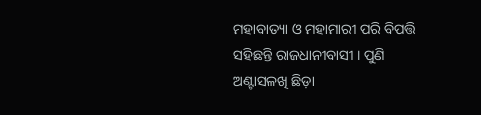ମହାବାତ୍ୟା ଓ ମହାମାରୀ ପରି ବିପତ୍ତି ସହିଛନ୍ତି ରାଜଧାନୀବାସୀ । ପୁଣି ଅଣ୍ଟାସଳଖି ଛିଡ଼ା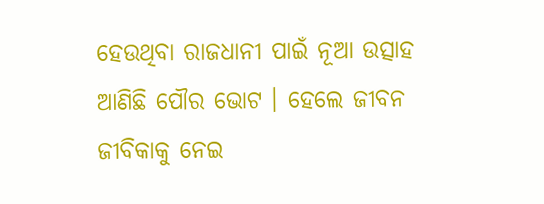ହେଉଥିବା ରାଜଧାନୀ ପାଇଁ ନୂଆ ଉତ୍ସାହ ଆଣିଛି ପୌର ଭୋଟ । ହେଲେ ଜୀବନ ଜୀବିକାକୁ ନେଇ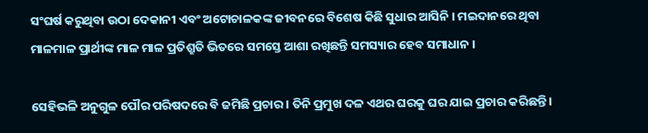ସଂଘର୍ଷ କରୁଥିବା ଉଠା ଦେକାନୀ ଏବଂ ଅଟୋଚାଳକଙ୍କ ଜୀବନରେ ବିଶେଷ କିଛି ସୁଧାର ଆସିନି । ମଇଦାନରେ ଥିବା ମାଳମାଳ ପ୍ରାର୍ଥୀଙ୍କ ମାଳ ମାଳ ପ୍ରତିଶ୍ରୁତି ଭିତରେ ସମସ୍ତେ ଆଶା ରଖିଛନ୍ତି ସମସ୍ୟାର ହେବ ସମାଧାନ ।

ସେହିଭଳି ଅନୁଗୁଳ ପୌର ପରିଷଦରେ ବି ଜମିଛି ପ୍ରଚାର । ତିନି ପ୍ରମୁଖ ଦଳ ଏଥର ଘରକୁ ଘର ଯାଇ ପ୍ରଚାର କରିଛନ୍ତି ।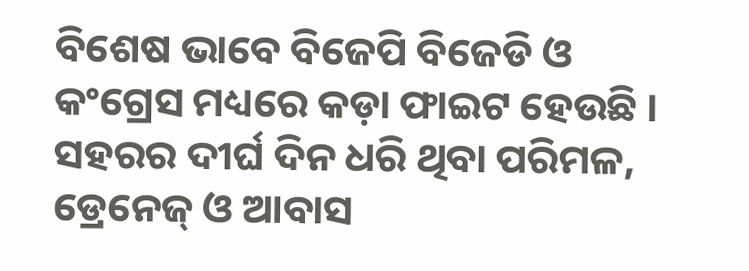ବିଶେଷ ଭାବେ ବିଜେପି ବିଜେଡି ଓ କଂଗ୍ରେସ ମଧ୍ୟରେ କଡ଼ା ଫାଇଟ ହେଉଛି । ସହରର ଦୀର୍ଘ ଦିନ ଧରି ଥିବା ପରିମଳ, ଡ୍ରେନେଜ୍ ଓ ଆବାସ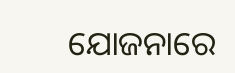ଯୋଜନାରେ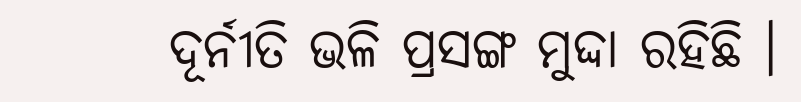ଦୂର୍ନୀତି ଭଳି ପ୍ରସଙ୍ଗ ମୁଦ୍ଦା ରହିଛି ।